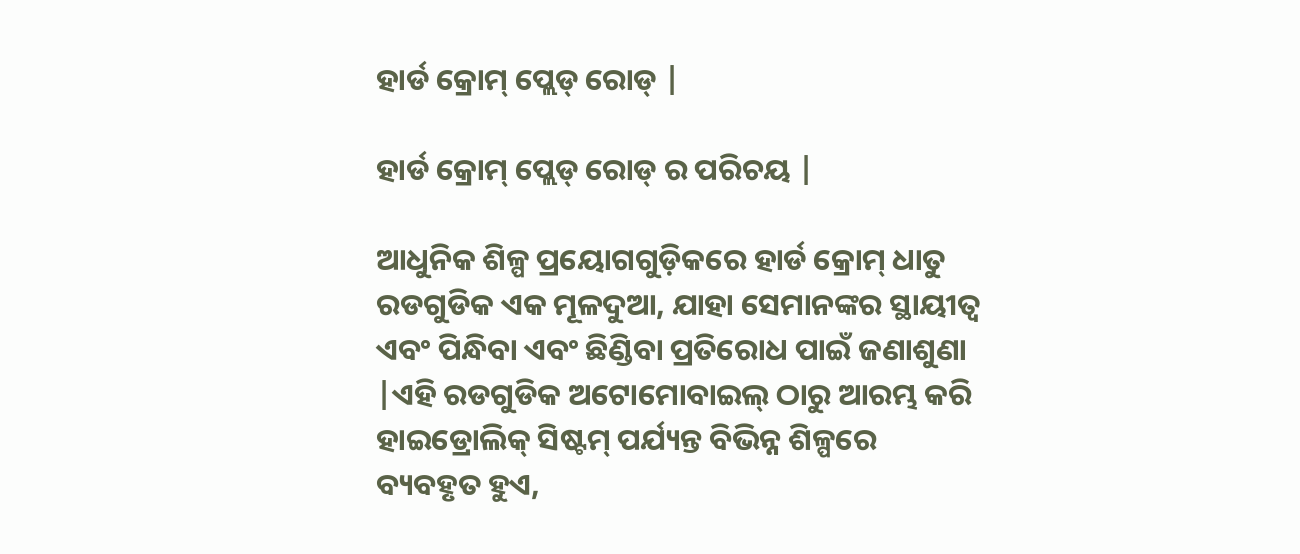ହାର୍ଡ କ୍ରୋମ୍ ପ୍ଲେଡ୍ ରୋଡ୍ |

ହାର୍ଡ କ୍ରୋମ୍ ପ୍ଲେଡ୍ ରୋଡ୍ ର ପରିଚୟ |

ଆଧୁନିକ ଶିଳ୍ପ ପ୍ରୟୋଗଗୁଡ଼ିକରେ ହାର୍ଡ କ୍ରୋମ୍ ଧାତୁ ରଡଗୁଡିକ ଏକ ମୂଳଦୁଆ, ଯାହା ସେମାନଙ୍କର ସ୍ଥାୟୀତ୍ୱ ଏବଂ ପିନ୍ଧିବା ଏବଂ ଛିଣ୍ଡିବା ପ୍ରତିରୋଧ ପାଇଁ ଜଣାଶୁଣା |ଏହି ରଡଗୁଡିକ ଅଟୋମୋବାଇଲ୍ ଠାରୁ ଆରମ୍ଭ କରି ହାଇଡ୍ରୋଲିକ୍ ସିଷ୍ଟମ୍ ପର୍ଯ୍ୟନ୍ତ ବିଭିନ୍ନ ଶିଳ୍ପରେ ବ୍ୟବହୃତ ହୁଏ,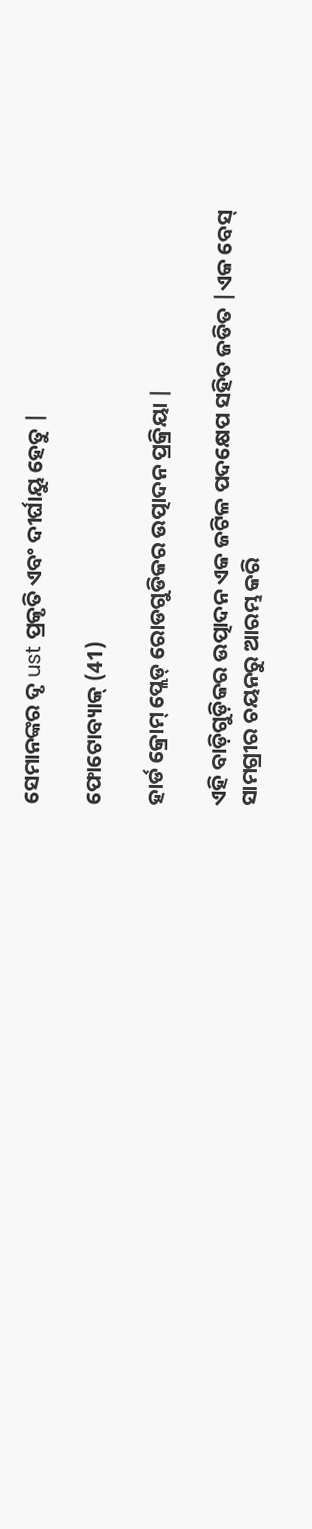ସେମାନଙ୍କର ଦୃ ust ପ୍ରକୃତି ଏବଂ ଦୀର୍ଘାୟୁ ହେତୁ |

ଫୋଟୋବ୍ୟାକ୍ (41)

ହାର୍ଡ କ୍ରୋମ୍ ପ୍ଲେଡ୍ ରୋଡଗୁଡିକର ଉତ୍ପାଦନ ପ୍ରକ୍ରିୟା |

ଏହି ବାଡ଼ିଗୁଡ଼ିକର ଉତ୍ପାଦନ ଏକ ଜଟିଳ ପଦକ୍ଷେପ ସହିତ ଜଡିତ |ଏକ ବେସ୍ ସାମଗ୍ରୀର ଚୟନରୁ ଆରମ୍ଭ କରି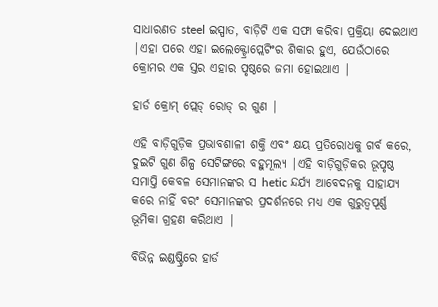ସାଧାରଣତ steel ଇସ୍ପାତ, ବାଡ଼ିଟି ଏକ ସଫା କରିବା ପ୍ରକ୍ରିୟା ଦେଇଥାଏ |ଏହା ପରେ ଏହା ଇଲେକ୍ଟ୍ରୋପ୍ଲେଟିଂର ଶିକାର ହୁଏ, ଯେଉଁଠାରେ କ୍ରୋମର ଏକ ସ୍ତର ଏହାର ପୃଷ୍ଠରେ ଜମା ହୋଇଥାଏ |

ହାର୍ଡ କ୍ରୋମ୍ ପ୍ଲେଡ୍ ରୋଡ୍ ର ଗୁଣ |

ଏହି ବାଡ଼ିଗୁଡ଼ିକ ପ୍ରଭାବଶାଳୀ ଶକ୍ତି ଏବଂ କ୍ଷୟ ପ୍ରତିରୋଧକୁ ଗର୍ବ କରେ, ଦୁଇଟି ଗୁଣ ଶିଳ୍ପ ସେଟିଙ୍ଗରେ ବହୁମୂଲ୍ୟ |ଏହି ବାଡ଼ିଗୁଡ଼ିକର ଭୂପୃଷ୍ଠ ସମାପ୍ତି କେବଳ ସେମାନଙ୍କର ସ hetic ନ୍ଦର୍ଯ୍ୟ ଆବେଦନକୁ ସାହାଯ୍ୟ କରେ ନାହିଁ ବରଂ ସେମାନଙ୍କର ପ୍ରଦର୍ଶନରେ ମଧ୍ୟ ଏକ ଗୁରୁତ୍ୱପୂର୍ଣ୍ଣ ଭୂମିକା ଗ୍ରହଣ କରିଥାଏ |

ବିଭିନ୍ନ ଇଣ୍ଡଷ୍ଟ୍ରିରେ ହାର୍ଡ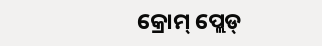କ୍ରୋମ୍ ପ୍ଲେଡ୍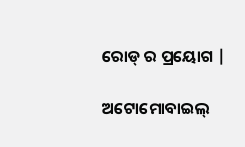ରୋଡ୍ ର ପ୍ରୟୋଗ |

ଅଟୋମୋବାଇଲ୍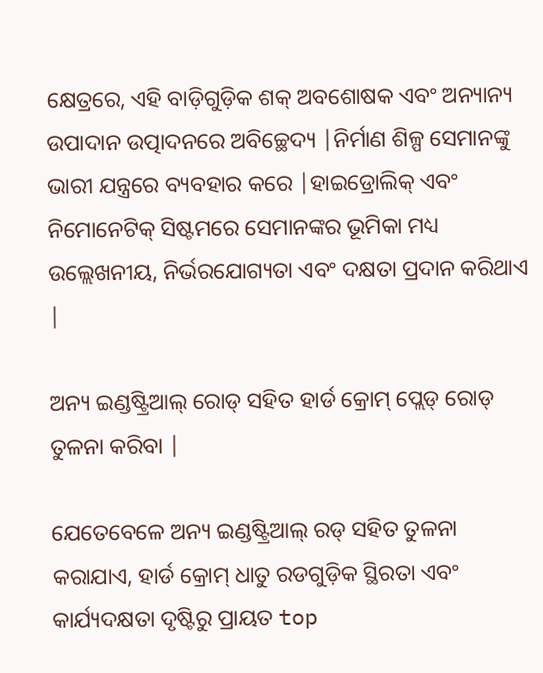କ୍ଷେତ୍ରରେ, ଏହି ବାଡ଼ିଗୁଡ଼ିକ ଶକ୍ ଅବଶୋଷକ ଏବଂ ଅନ୍ୟାନ୍ୟ ଉପାଦାନ ଉତ୍ପାଦନରେ ଅବିଚ୍ଛେଦ୍ୟ |ନିର୍ମାଣ ଶିଳ୍ପ ସେମାନଙ୍କୁ ଭାରୀ ଯନ୍ତ୍ରରେ ବ୍ୟବହାର କରେ |ହାଇଡ୍ରୋଲିକ୍ ଏବଂ ନିମୋନେଟିକ୍ ସିଷ୍ଟମରେ ସେମାନଙ୍କର ଭୂମିକା ମଧ୍ୟ ଉଲ୍ଲେଖନୀୟ, ନିର୍ଭରଯୋଗ୍ୟତା ଏବଂ ଦକ୍ଷତା ପ୍ରଦାନ କରିଥାଏ |

ଅନ୍ୟ ଇଣ୍ଡଷ୍ଟ୍ରିଆଲ୍ ରୋଡ୍ ସହିତ ହାର୍ଡ କ୍ରୋମ୍ ପ୍ଲେଡ୍ ରୋଡ୍ ତୁଳନା କରିବା |

ଯେତେବେଳେ ଅନ୍ୟ ଇଣ୍ଡଷ୍ଟ୍ରିଆଲ୍ ରଡ୍ ସହିତ ତୁଳନା କରାଯାଏ, ହାର୍ଡ କ୍ରୋମ୍ ଧାତୁ ରଡଗୁଡ଼ିକ ସ୍ଥିରତା ଏବଂ କାର୍ଯ୍ୟଦକ୍ଷତା ଦୃଷ୍ଟିରୁ ପ୍ରାୟତ top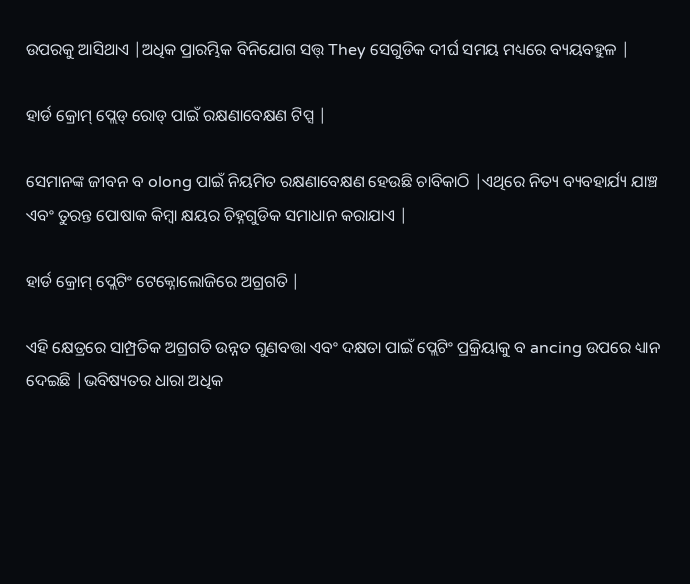ଉପରକୁ ଆସିଥାଏ |ଅଧିକ ପ୍ରାରମ୍ଭିକ ବିନିଯୋଗ ସତ୍ତ୍ They ସେଗୁଡିକ ଦୀର୍ଘ ସମୟ ମଧ୍ୟରେ ବ୍ୟୟବହୁଳ |

ହାର୍ଡ କ୍ରୋମ୍ ପ୍ଲେଡ୍ ରୋଡ୍ ପାଇଁ ରକ୍ଷଣାବେକ୍ଷଣ ଟିପ୍ସ |

ସେମାନଙ୍କ ଜୀବନ ବ olong ପାଇଁ ନିୟମିତ ରକ୍ଷଣାବେକ୍ଷଣ ହେଉଛି ଚାବିକାଠି |ଏଥିରେ ନିତ୍ୟ ବ୍ୟବହାର୍ଯ୍ୟ ଯାଞ୍ଚ ଏବଂ ତୁରନ୍ତ ପୋଷାକ କିମ୍ବା କ୍ଷୟର ଚିହ୍ନଗୁଡିକ ସମାଧାନ କରାଯାଏ |

ହାର୍ଡ କ୍ରୋମ୍ ପ୍ଲେଟିଂ ଟେକ୍ନୋଲୋଜିରେ ଅଗ୍ରଗତି |

ଏହି କ୍ଷେତ୍ରରେ ସାମ୍ପ୍ରତିକ ଅଗ୍ରଗତି ଉନ୍ନତ ଗୁଣବତ୍ତା ଏବଂ ଦକ୍ଷତା ପାଇଁ ପ୍ଲେଟିଂ ପ୍ରକ୍ରିୟାକୁ ବ ancing ଉପରେ ଧ୍ୟାନ ଦେଇଛି |ଭବିଷ୍ୟତର ଧାରା ଅଧିକ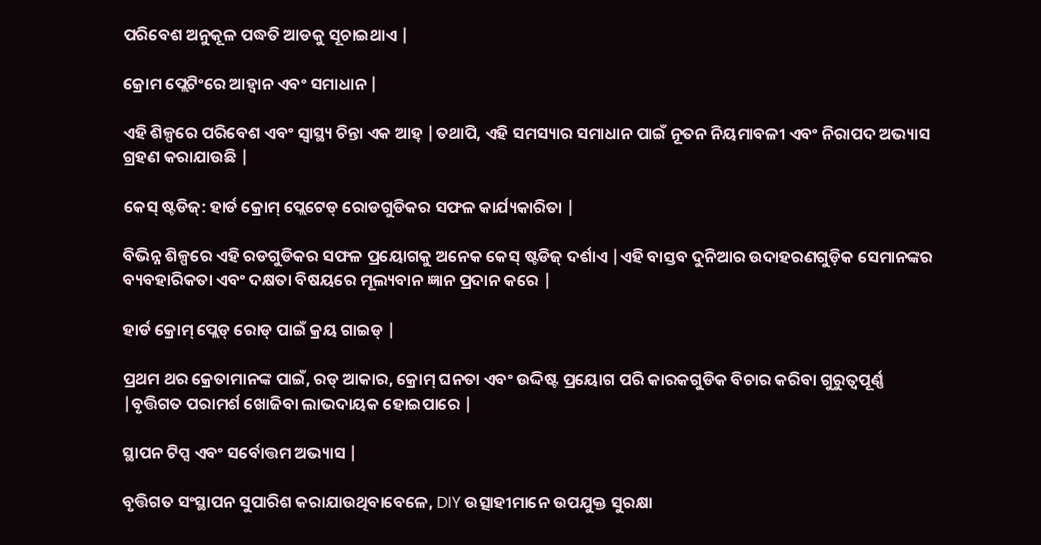ପରିବେଶ ଅନୁକୂଳ ପଦ୍ଧତି ଆଡକୁ ସୂଚାଇଥାଏ |

କ୍ରୋମ ପ୍ଲେଟିଂରେ ଆହ୍ୱାନ ଏବଂ ସମାଧାନ |

ଏହି ଶିଳ୍ପରେ ପରିବେଶ ଏବଂ ସ୍ୱାସ୍ଥ୍ୟ ଚିନ୍ତା ଏକ ଆହ୍ |ତଥାପି, ଏହି ସମସ୍ୟାର ସମାଧାନ ପାଇଁ ନୂତନ ନିୟମାବଳୀ ଏବଂ ନିରାପଦ ଅଭ୍ୟାସ ଗ୍ରହଣ କରାଯାଉଛି |

କେସ୍ ଷ୍ଟଡିଜ୍: ହାର୍ଡ କ୍ରୋମ୍ ପ୍ଲେଟେଡ୍ ରୋଡଗୁଡିକର ସଫଳ କାର୍ଯ୍ୟକାରିତା |

ବିଭିନ୍ନ ଶିଳ୍ପରେ ଏହି ରଡଗୁଡିକର ସଫଳ ପ୍ରୟୋଗକୁ ଅନେକ କେସ୍ ଷ୍ଟଡିଜ୍ ଦର୍ଶାଏ |ଏହି ବାସ୍ତବ ଦୁନିଆର ଉଦାହରଣଗୁଡ଼ିକ ସେମାନଙ୍କର ବ୍ୟବହାରିକତା ଏବଂ ଦକ୍ଷତା ବିଷୟରେ ମୂଲ୍ୟବାନ ଜ୍ଞାନ ପ୍ରଦାନ କରେ |

ହାର୍ଡ କ୍ରୋମ୍ ପ୍ଲେଡ୍ ରୋଡ୍ ପାଇଁ କ୍ରୟ ଗାଇଡ୍ |

ପ୍ରଥମ ଥର କ୍ରେତାମାନଙ୍କ ପାଇଁ, ରଡ୍ ଆକାର, କ୍ରୋମ୍ ଘନତା ଏବଂ ଉଦ୍ଦିଷ୍ଟ ପ୍ରୟୋଗ ପରି କାରକଗୁଡିକ ବିଚାର କରିବା ଗୁରୁତ୍ୱପୂର୍ଣ୍ଣ |ବୃତ୍ତିଗତ ପରାମର୍ଶ ଖୋଜିବା ଲାଭଦାୟକ ହୋଇପାରେ |

ସ୍ଥାପନ ଟିପ୍ସ ଏବଂ ସର୍ବୋତ୍ତମ ଅଭ୍ୟାସ |

ବୃତ୍ତିଗତ ସଂସ୍ଥାପନ ସୁପାରିଶ କରାଯାଉଥିବାବେଳେ, DIY ଉତ୍ସାହୀମାନେ ଉପଯୁକ୍ତ ସୁରକ୍ଷା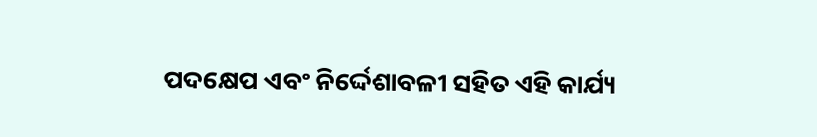ପଦକ୍ଷେପ ଏବଂ ନିର୍ଦ୍ଦେଶାବଳୀ ସହିତ ଏହି କାର୍ଯ୍ୟ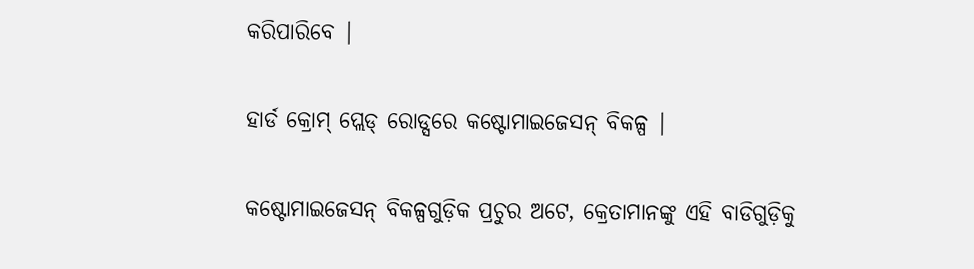କରିପାରିବେ |

ହାର୍ଡ କ୍ରୋମ୍ ପ୍ଲେଡ୍ ରୋଡ୍ସରେ କଷ୍ଟୋମାଇଜେସନ୍ ବିକଳ୍ପ |

କଷ୍ଟୋମାଇଜେସନ୍ ବିକଳ୍ପଗୁଡ଼ିକ ପ୍ରଚୁର ଅଟେ, କ୍ରେତାମାନଙ୍କୁ ଏହି ବାଡିଗୁଡ଼ିକୁ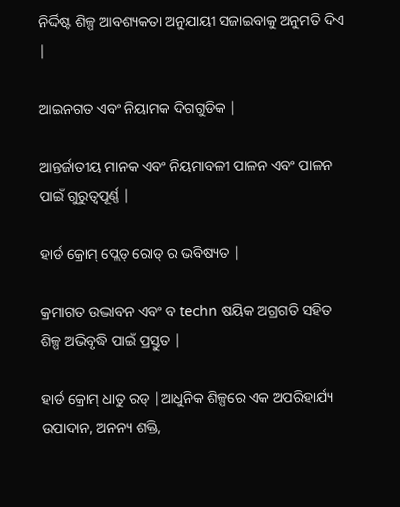ନିର୍ଦ୍ଦିଷ୍ଟ ଶିଳ୍ପ ଆବଶ୍ୟକତା ଅନୁଯାୟୀ ସଜାଇବାକୁ ଅନୁମତି ଦିଏ |

ଆଇନଗତ ଏବଂ ନିୟାମକ ଦିଗଗୁଡିକ |

ଆନ୍ତର୍ଜାତୀୟ ମାନକ ଏବଂ ନିୟମାବଳୀ ପାଳନ ଏବଂ ପାଳନ ପାଇଁ ଗୁରୁତ୍ୱପୂର୍ଣ୍ଣ |

ହାର୍ଡ କ୍ରୋମ୍ ପ୍ଲେଡ୍ ରୋଡ୍ ର ଭବିଷ୍ୟତ |

କ୍ରମାଗତ ଉଦ୍ଭାବନ ଏବଂ ବ techn ଷୟିକ ଅଗ୍ରଗତି ସହିତ ଶିଳ୍ପ ଅଭିବୃଦ୍ଧି ପାଇଁ ପ୍ରସ୍ତୁତ |

ହାର୍ଡ କ୍ରୋମ୍ ଧାତୁ ରଡ୍ |ଆଧୁନିକ ଶିଳ୍ପରେ ଏକ ଅପରିହାର୍ଯ୍ୟ ଉପାଦାନ, ଅନନ୍ୟ ଶକ୍ତି,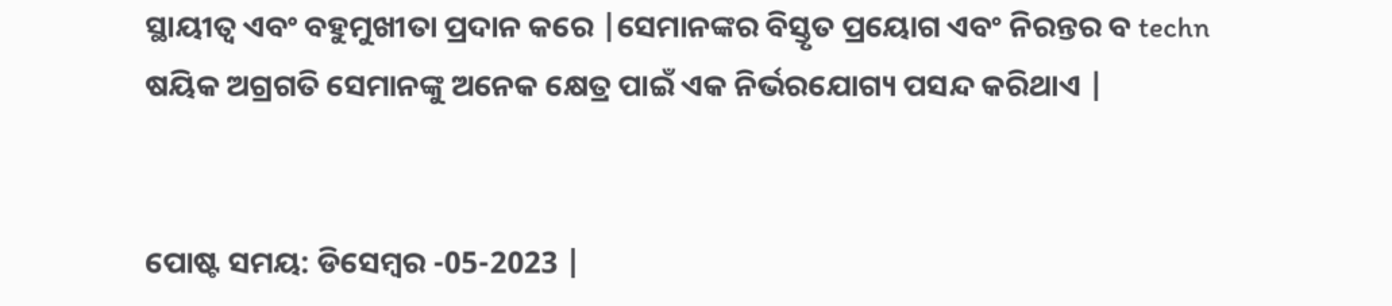ସ୍ଥାୟୀତ୍ୱ ଏବଂ ବହୁମୁଖୀତା ପ୍ରଦାନ କରେ |ସେମାନଙ୍କର ବିସ୍ତୃତ ପ୍ରୟୋଗ ଏବଂ ନିରନ୍ତର ବ techn ଷୟିକ ଅଗ୍ରଗତି ସେମାନଙ୍କୁ ଅନେକ କ୍ଷେତ୍ର ପାଇଁ ଏକ ନିର୍ଭରଯୋଗ୍ୟ ପସନ୍ଦ କରିଥାଏ |


ପୋଷ୍ଟ ସମୟ: ଡିସେମ୍ବର -05-2023 |